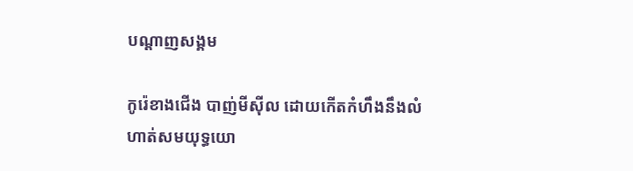បណ្តាញសង្គម

កូរ៉េខាងជើង បាញ់មីស៊ីល ដោយកើតកំហឹងនឹងលំហាត់សមយុទ្ធយោ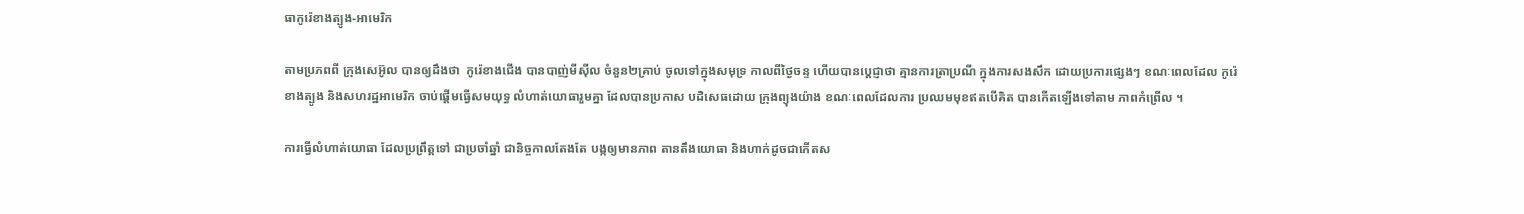ធាកូរ៉េខាងត្បូង-អាមេរិក

តាមប្រភពពី ក្រុងសេអ៊ូល បានឲ្យដឹងថា  កូរ៉េខាងជើង បានបាញ់មីស៊ីល ចំនួន២គ្រាប់ ចូលទៅក្នុងសមុទ្រ កាលពីថ្ងៃចន្ទ ហើយបានប្ដេជ្ញាថា គ្មានការត្រាប្រណី ក្នុងការសងសឹក ដោយប្រការផ្សេងៗ ខណៈពេលដែល កូរ៉េខាងត្បូង និងសហរដ្ឋអាមេរិក ចាប់ផ្ដើមធ្វើសមយុទ្ធ លំហាត់យោធារួមគ្នា ដែលបានប្រកាស បដិសេធដោយ ក្រុងព្យុងយ៉ាង ខណៈពេលដែលការ ប្រឈមមុខឥតបើគិត បានកើតឡើងទៅតាម ភាពកំព្រើល ។

ការធ្វើលំហាត់យោធា ដែលប្រព្រឹត្ដទៅ ជាប្រចាំឆ្នាំ ជានិច្ចកាលតែងតែ បង្កឲ្យមានភាព តានតឹងយោធា និងហាក់ដូចជាកើតស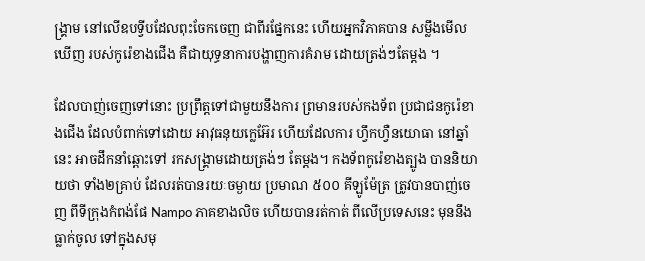ង្គ្រាម នៅលើឧបទ្វីបដែលពុះចែកចេញ ជាពីរផ្នែកនេះ ហើយអ្នកវិភាគបាន សម្លឹងមើលឃើញ របស់កូរ៉េខាងជើង គឺជាយុទ្ធនាការបង្ហាញការគំរាម ដោយត្រង់ៗតែម្ដង ។

ដែលបាញ់ចេញទៅនោះ ប្រព្រឹត្ដទៅជាមួយនឹងការ ព្រមានរបស់កងទ័ព ប្រជាជនកូរ៉េខាងជើង ដែលបំពាក់ទៅដោយ អាវុធនុយក្លេអ៊ែរ ហើយដែលការ ហ្វឹកហ្វឺនយោធា នៅឆ្នាំនេះ អាចដឹកនាំឆ្ពោះទៅ រកសង្គ្រាមដោយត្រង់ៗ តែម្ដង។ កងទ័ពកូរ៉េខាងត្បូង បាននិយាយថា ទាំង២គ្រាប់ ដែលរត់បានរយៈចម្ងាយ ប្រមាណ ៥០០ គីឡូម៉ែត្រ ត្រូវបានបាញ់ចេញ ពីទីក្រុងកំពង់ផែ Nampo ភាគខាងលិច ហើយបានរត់កាត់ ពីលើប្រទេសនេះ មុននឹងធ្លាក់ចូល ទៅក្នុងសមុ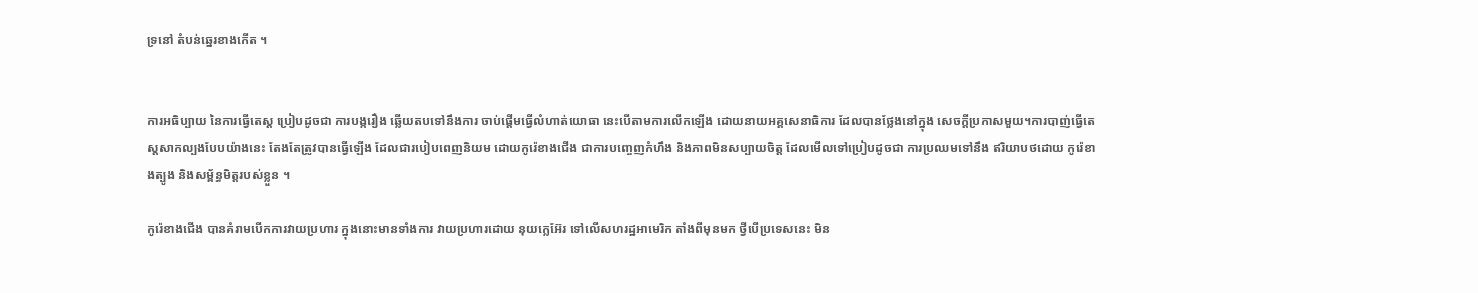ទ្រនៅ តំបន់ឆ្នេរខាងកើត ។


ការអធិប្បាយ នៃការធ្វើតេស្ដ ប្រៀបដូចជា ការបង្ករឿង ឆ្លើយតបទៅនឹងការ ចាប់ផ្ដើមធ្វើលំហាត់យោធា នេះបើតាមការលើកឡើង ដោយនាយអគ្គសេនាធិការ ដែលបានថ្លែងនៅក្នុង សេចក្ដីប្រកាសមួយ។ការបាញ់ធ្វើតេស្ដសាកល្បងបែបយ៉ាងនេះ តែងតែត្រូវបានធ្វើឡើង ដែលជារបៀបពេញនិយម ដោយកូរ៉េខាងជើង ជាការបញ្ចេញកំហឹង និងភាពមិនសប្បាយចិត្ដ ដែលមើលទៅប្រៀបដូចជា ការប្រឈមទៅនឹង ឥរិយាបថដោយ កូរ៉េខាងត្បូង និងសម្ព័ន្ធមិត្ដរបស់ខ្លួន ។

កូរ៉េខាងជើង បានគំរាមបើកការវាយប្រហារ ក្នុងនោះមានទាំងការ វាយប្រហារដោយ នុយក្លេអ៊ែរ ទៅលើសហរដ្ឋអាមេរិក តាំងពីមុនមក ថ្វីបើប្រទេសនេះ មិន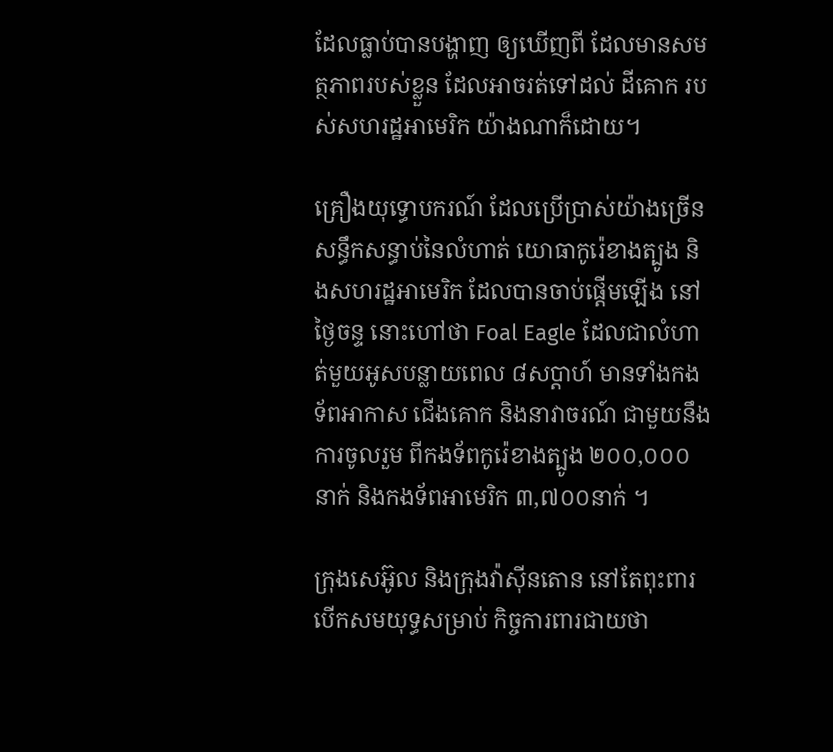ដែលធ្លាប់បានបង្ហាញ ឲ្យឃើញពី ដែលមានសមត្ថភាពរបស់ខ្លួន ដែលអាចរត់ទៅដល់ ដីគោក របស់សហរដ្ឋអាមេរិក យ៉ាងណាក៏ដោយ។

គ្រឿងយុទ្ធោបករណ៍ ដែលប្រើប្រាស់យ៉ាងច្រើន សន្ធឹកសន្ធាប់នៃលំហាត់ យោធាកូរ៉េខាងត្បូង និងសហរដ្ឋអាមេរិក ដែលបានចាប់ផ្ដើមឡើង នៅថ្ងៃចន្ទ នោះហៅថា Foal Eagle ដែលជាលំហាត់មួយអូសបន្លាយពេល ៨សប្ដាហ៍ មានទាំងកងទ័ពអាកាស ជើងគោក និងនាវាចរណ៍ ជាមួយនឹងការចូលរួម ពីកងទ័ពកូរ៉េខាងត្បូង ២០០,០០០នាក់ និងកងទ័ពអាមេរិក ៣,៧០០នាក់ ។

ក្រុងសេអ៊ូល និងក្រុងវ៉ាស៊ីនតោន នៅតែពុះពារ បើកសមយុទ្ធសម្រាប់ កិច្ចការពារជាយថា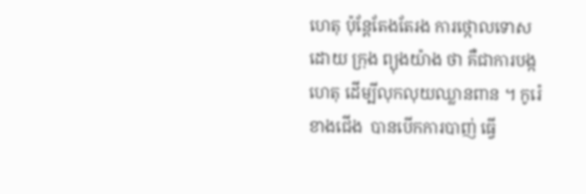ហេតុ ប៉ុន្ដែតែងតែរង ការថ្កោលទោសដោយ ក្រុង ព្យុងយ៉ាង ថា គឺជាការបង្កហេតុ ដើម្បីលុកលុយឈ្លានពាន ។ កូរ៉េខាងជើង  បានបើកការបាញ់ ធ្វើ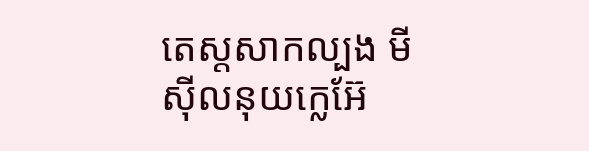តេស្ដសាកល្បង មីស៊ីលនុយក្លេអ៊ែ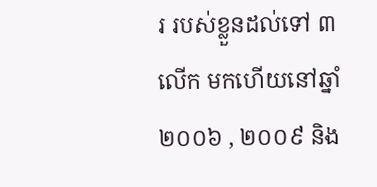រ របស់ខ្លួនដល់ទៅ ៣លើក មកហើយនៅឆ្នាំ ២០០៦ , ២០០៩ និង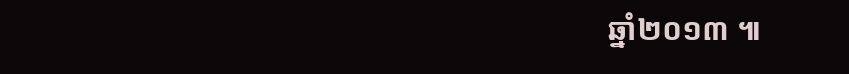ឆ្នាំ២០១៣ ៕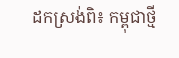ដកស្រង់ពិ៖ កម្ពុជាថ្មី